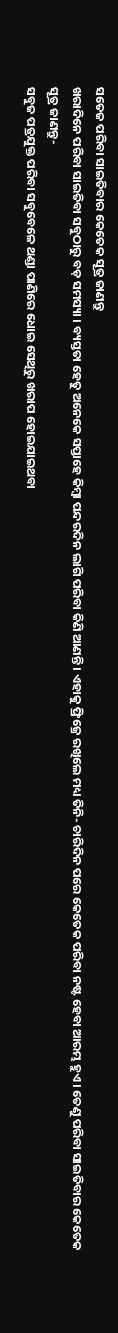ସତେଜ ପରିବା ସାଇତିବାର କେତେକ ସୂତ୍ର ଜାଣନ୍ତୁ
ଖରାଦିନେ ପରିବା ସାଇତିବା ସବୁଠାରୁ ବଡ଼ ସମସ୍ୟା । ବ୍ୟସ୍ତତା ହେତୁ ଅନେକେ ସପ୍ତାହେ କିମ୍ବା ପନ୍ଦରଦିନ ଲାଗି ପରିବା କିଣି ଆଣନ୍ତି । ଏହାକୁ ଫ୍ରିଜ୍ରେ ରଖିଲେ ମଧ୍ୟ ତିନି- ଚାରିଦିନ ପରେ କେତେକ ପରିବା ନଷ୍ଟ ହେବା ଆରମ୍ଭ ହୁଏ । ତେଣୁ ପରିବା ସାଇତିବାର କେତେକ ସୂତ୍ର ଜାଣନ୍ତୁ-
ସବୁଜ ପତ୍ରଯୁକ୍ତ ପରିବା ସବୁବେଳେ ଥଣ୍ଡା ପାଣିରେ ଧୋଇ ସେଥିରୁ ଖରାପ ହୋଇଯାଇଥବା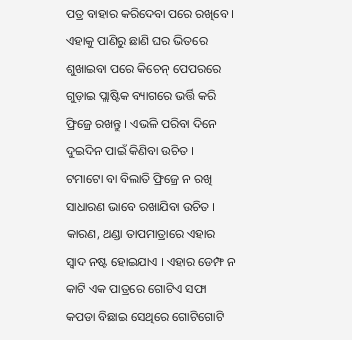ପତ୍ର ବାହାର କରିଦେବା ପରେ ରଖିବେ ।
ଏହାକୁ ପାଣିରୁ ଛାଣି ଘର ଭିତରେ ଶୁଖାଇବା ପରେ କିଚେନ୍ ପେପରରେ ଗୁଡ଼ାଇ ପ୍ଲାଷ୍ଟିକ ବ୍ୟାଗରେ ଭର୍ତ୍ତି କରି ଫ୍ରିଜ୍ରେ ରଖନ୍ତୁ । ଏଭଳି ପରିବା ଦିନେ ଦୁଇଦିନ ପାଇଁ କିଣିବା ଉଚିତ ।
ଟମାଟୋ ବା ବିଲାତି ଫ୍ରିଜ୍ରେ ନ ରଖି ସାଧାରଣ ଭାବେ ରଖାଯିବା ଉଚିତ । କାରଣ, ଥଣ୍ଡା ତାପମାତ୍ରାରେ ଏହାର ସ୍ୱାଦ ନଷ୍ଟ ହୋଇଯାଏ । ଏହାର ଡେମ୍ଫ ନ କାଟି ଏକ ପାତ୍ରରେ ଗୋଟିଏ ସଫା କପଡା ବିଛାଇ ସେଥିରେ ଗୋଟିଗୋଟି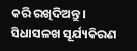କରି ରଖିଦିଅନ୍ତୁ । ସିଧାସଳଖ ସୂର୍ଯ୍ୟକିରଣ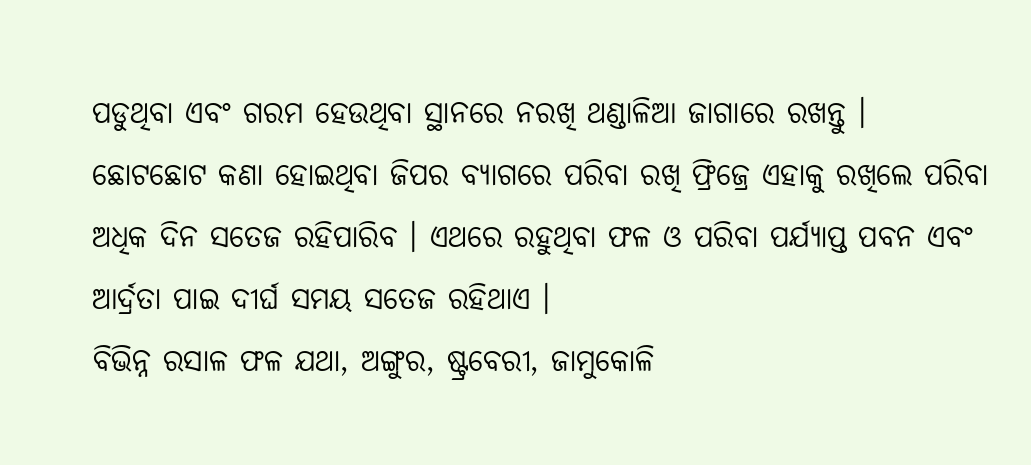ପଡୁଥିବା ଏବଂ ଗରମ ହେଉଥିବା ସ୍ଥାନରେ ନରଖି ଥଣ୍ଡାଳିଆ ଜାଗାରେ ରଖନ୍ତୁ ।
ଛୋଟଛୋଟ କଣା ହୋଇଥିବା ଜିପର ବ୍ୟାଗରେ ପରିବା ରଖି ଫ୍ରିଜ୍ରେ ଏହାକୁ ରଖିଲେ ପରିବା ଅଧିକ ଦିନ ସତେଜ ରହିପାରିବ । ଏଥରେ ରହୁଥିବା ଫଳ ଓ ପରିବା ପର୍ଯ୍ୟାପ୍ତ ପବନ ଏବଂ ଆର୍ଦ୍ରତା ପାଇ ଦୀର୍ଘ ସମୟ ସତେଜ ରହିଥାଏ ।
ବିଭିନ୍ନ ରସାଳ ଫଳ ଯଥା, ଅଙ୍ଗୁର, ଷ୍ଟ୍ରବେରୀ, ଜାମୁକୋଳି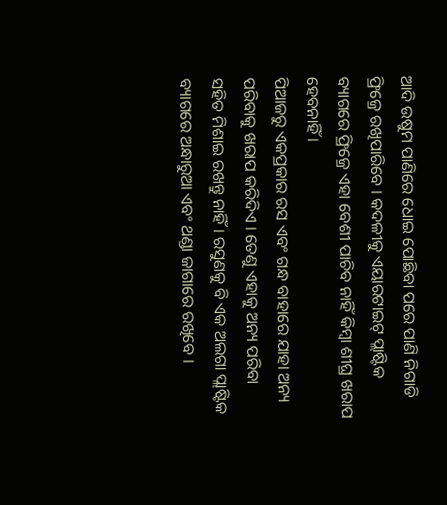ଆଦି ଉଷୁମ ପାଣିରେ ଧୋଇ ପୋଛିବା ପରେ ପାଣି ନିଗାଡି ଫ୍ରିଜ୍ରେ ରଖିପାରିବେ । କଦଳୀକୁ ଏୟାରଟାଇଟ୍ ପ୍ଲାଷ୍ଟିକ ବ୍ୟାଗରେ ଫ୍ରିଜ୍ରେ ଏହା ବେଶୀ ପାଚିବ ନାହିଁ କିମ୍ବା ଶୀଘ୍ର ଖରାପ ହେବନାହିଁ ।
ପିଆଜରୁ ଏକପ୍ରକାର ରସ ଏବଂ ଗନ୍ଧ ବାହାରେ ଯାହା ଅନ୍ୟ ପରିବାକୁ ଖରାପ କରିଦିଏ । ତେଣୁ ଏହାକୁ ଅନ୍ୟ ପରିବା ସହିତ ମିଶାଇ ରଖନ୍ତୁ ନାହିଁ । ରସୁଣକୁ ବି ଏକ ଅଲଗା ପ୍ଲାଷ୍ଟିକ ବ୍ୟାଗରେ ଅନ୍ଧାରୁଆ ଏବଂ ଥଣ୍ଡା ଜାଗାରେ ରଖିବେ ।